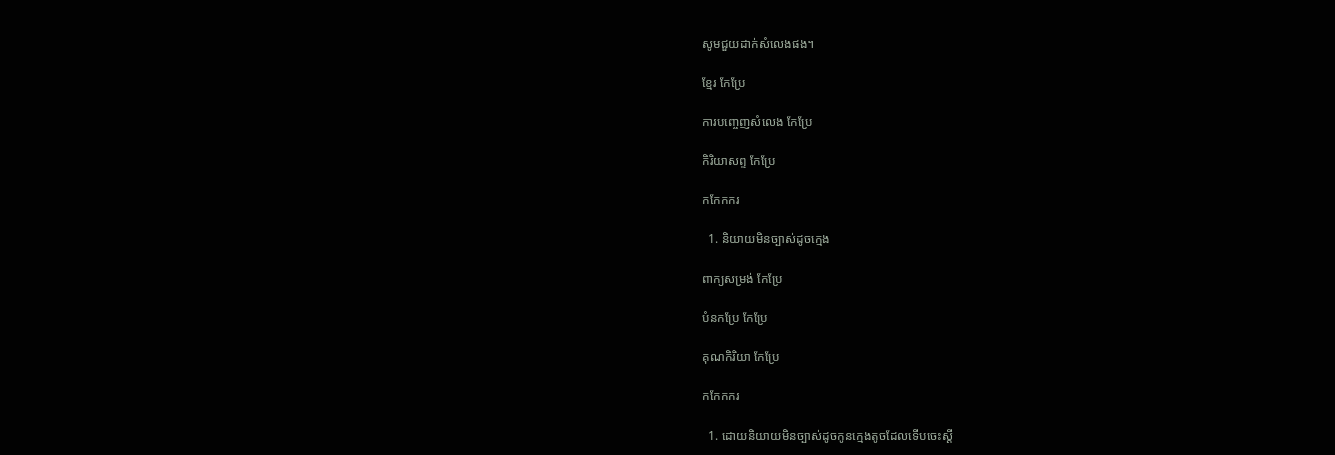សូមជួយដាក់សំលេងផង។

ខ្មែរ កែប្រែ

ការបញ្ចេញសំលេង កែប្រែ

កិរិយាសព្ទ កែប្រែ

កកែកករ

  1. និយាយមិនច្បាស់ដូចក្មេង

ពាក្យសម្រង់ កែប្រែ

បំនកប្រែ កែប្រែ

គុណកិរិយា កែប្រែ

កកែកករ

  1. ដោយនិយាយមិនច្បាស់ដូចកូនក្មេងតូចដែលទើបចេះស្ដី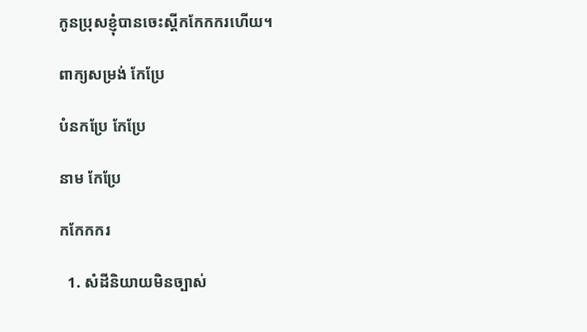កូនប្រុសខ្ញុំបានចេះស្ដីកកែកករហើយ។

ពាក្យសម្រង់ កែប្រែ

បំនកប្រែ កែប្រែ

នាម កែប្រែ

កកែកករ

  1. សំដីនិយាយមិនច្បាស់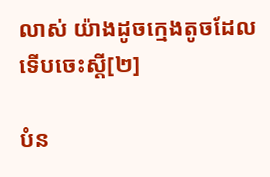លាស់ យ៉ាងដូចក្មេងតូចដែលទើបចេះស្ដី[២]

បំន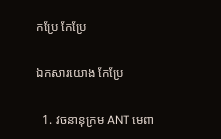កប្រែ កែប្រែ

ឯកសារយោង កែប្រែ

  1. វចនានុក្រម ANT មេពា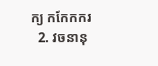ក្យ កកែកករ
  2. វចនានុ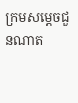ក្រមសម្ដេចជួនណាត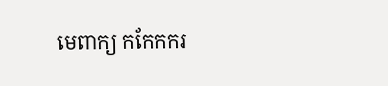មេពាក្យ កកែកករ